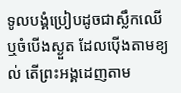ទូលបង្គំប្រៀបដូចជាស្លឹកឈើ ឬចំបើងស្ងួត ដែលប៉ើងតាមខ្យល់ តើព្រះអង្គដេញតាម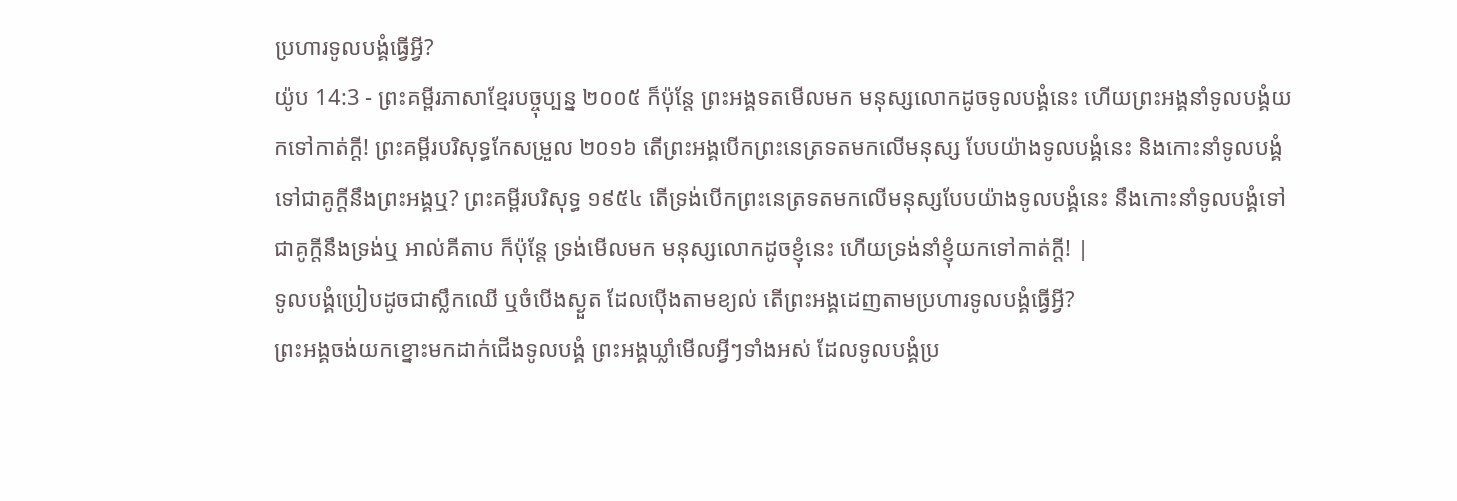ប្រហារទូលបង្គំធ្វើអ្វី?
យ៉ូប 14:3 - ព្រះគម្ពីរភាសាខ្មែរបច្ចុប្បន្ន ២០០៥ ក៏ប៉ុន្តែ ព្រះអង្គទតមើលមក មនុស្សលោកដូចទូលបង្គំនេះ ហើយព្រះអង្គនាំទូលបង្គំយកទៅកាត់ក្ដី! ព្រះគម្ពីរបរិសុទ្ធកែសម្រួល ២០១៦ តើព្រះអង្គបើកព្រះនេត្រទតមកលើមនុស្ស បែបយ៉ាងទូលបង្គំនេះ និងកោះនាំទូលបង្គំទៅជាគូក្តីនឹងព្រះអង្គឬ? ព្រះគម្ពីរបរិសុទ្ធ ១៩៥៤ តើទ្រង់បើកព្រះនេត្រទតមកលើមនុស្សបែបយ៉ាងទូលបង្គំនេះ នឹងកោះនាំទូលបង្គំទៅជាគូក្តីនឹងទ្រង់ឬ អាល់គីតាប ក៏ប៉ុន្តែ ទ្រង់មើលមក មនុស្សលោកដូចខ្ញុំនេះ ហើយទ្រង់នាំខ្ញុំយកទៅកាត់ក្តី! |
ទូលបង្គំប្រៀបដូចជាស្លឹកឈើ ឬចំបើងស្ងួត ដែលប៉ើងតាមខ្យល់ តើព្រះអង្គដេញតាមប្រហារទូលបង្គំធ្វើអ្វី?
ព្រះអង្គចង់យកខ្នោះមកដាក់ជើងទូលបង្គំ ព្រះអង្គឃ្លាំមើលអ្វីៗទាំងអស់ ដែលទូលបង្គំប្រ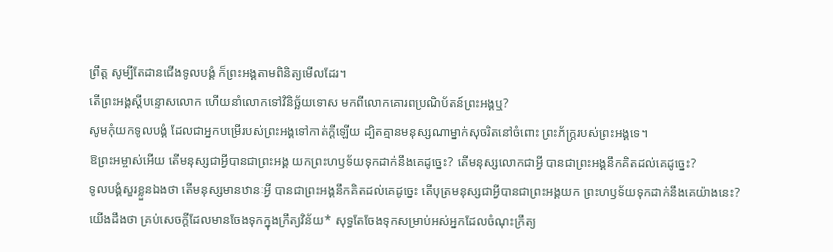ព្រឹត្ត សូម្បីតែដានជើងទូលបង្គំ ក៏ព្រះអង្គតាមពិនិត្យមើលដែរ។
តើព្រះអង្គស្ដីបន្ទោសលោក ហើយនាំលោកទៅវិនិច្ឆ័យទោស មកពីលោកគោរពប្រណិប័តន៍ព្រះអង្គឬ?
សូមកុំយកទូលបង្គំ ដែលជាអ្នកបម្រើរបស់ព្រះអង្គទៅកាត់ក្ដីឡើយ ដ្បិតគ្មានមនុស្សណាម្នាក់សុចរិតនៅចំពោះ ព្រះភ័ក្ត្ររបស់ព្រះអង្គទេ។
ឱព្រះអម្ចាស់អើយ តើមនុស្សជាអ្វីបានជាព្រះអង្គ យកព្រះហឫទ័យទុកដាក់នឹងគេដូច្នេះ? តើមនុស្សលោកជាអ្វី បានជាព្រះអង្គនឹកគិតដល់គេដូច្នេះ?
ទូលបង្គំសួរខ្លួនឯងថា តើមនុស្សមានឋានៈអ្វី បានជាព្រះអង្គនឹកគិតដល់គេដូច្នេះ តើបុត្រមនុស្សជាអ្វីបានជាព្រះអង្គយក ព្រះហឫទ័យទុកដាក់នឹងគេយ៉ាងនេះ?
យើងដឹងថា គ្រប់សេចក្ដីដែលមានចែងទុកក្នុងក្រឹត្យវិន័យ* សុទ្ធតែចែងទុកសម្រាប់អស់អ្នកដែលចំណុះក្រឹត្យ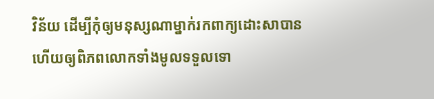វិន័យ ដើម្បីកុំឲ្យមនុស្សណាម្នាក់រកពាក្យដោះសាបាន ហើយឲ្យពិភពលោកទាំងមូលទទួលទោ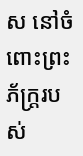ស នៅចំពោះព្រះភ័ក្ត្ររបស់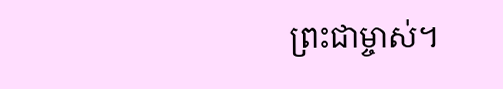ព្រះជាម្ចាស់។